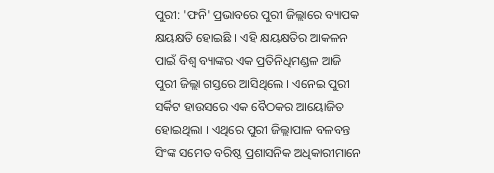ପୁରୀ: 'ଫନି' ପ୍ରଭାବରେ ପୁରୀ ଜିଲ୍ଲାରେ ବ୍ୟାପକ କ୍ଷୟକ୍ଷତି ହୋଇଛି । ଏହି କ୍ଷୟକ୍ଷତିର ଆକଳନ ପାଇଁ ବିଶ୍ବ ବ୍ୟାଙ୍କର ଏକ ପ୍ରତିନିଧିମଣ୍ଡଳ ଆଜି ପୁରୀ ଜିଲ୍ଲା ଗସ୍ତରେ ଆସିଥିଲେ । ଏନେଇ ପୁରୀ ସର୍କିଟ ହାଉସରେ ଏକ ବୈଠକର ଆୟୋଜିତ ହୋଇଥିଲା । ଏଥିରେ ପୁରୀ ଜିଲ୍ଲାପାଳ ବଳବନ୍ତ ସିଂଙ୍କ ସମେତ ବରିଷ୍ଠ ପ୍ରଶାସନିକ ଅଧିକାରୀମାନେ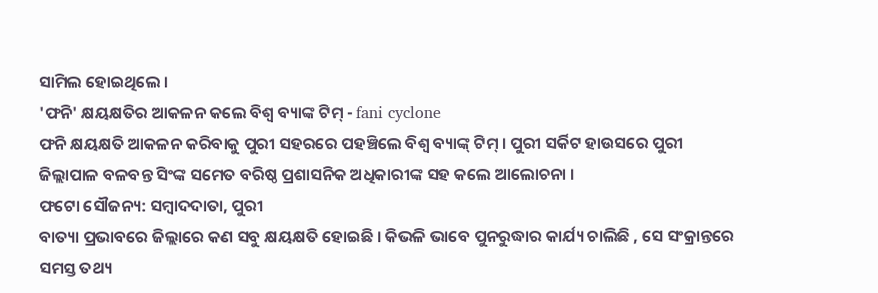ସାମିଲ ହୋଇଥିଲେ ।
'ଫନି' କ୍ଷୟକ୍ଷତିର ଆକଳନ କଲେ ବିଶ୍ବ ବ୍ୟାଙ୍କ ଟିମ୍ - fani cyclone
ଫନି କ୍ଷୟକ୍ଷତି ଆକଳନ କରିବାକୁ ପୁରୀ ସହରରେ ପହଞ୍ଚିଲେ ବିଶ୍ବ ବ୍ୟାଙ୍କ୍ ଟିମ୍ । ପୁରୀ ସର୍କିଟ ହାଉସରେ ପୁରୀ ଜିଲ୍ଲାପାଳ ବଳବନ୍ତ ସିଂଙ୍କ ସମେତ ବରିଷ୍ଠ ପ୍ରଶାସନିକ ଅଧିକାରୀଙ୍କ ସହ କଲେ ଆଲୋଚନା ।
ଫଟୋ ସୌଜନ୍ୟ: ସମ୍ବାଦଦାତା, ପୁରୀ
ବାତ୍ୟା ପ୍ରଭାବରେ ଜିଲ୍ଲାରେ କଣ ସବୁ କ୍ଷୟକ୍ଷତି ହୋଇଛି । କିଭଳି ଭାବେ ପୁନରୁଦ୍ଧାର କାର୍ଯ୍ୟ ଚାଲିଛି , ସେ ସଂକ୍ରାନ୍ତରେ ସମସ୍ତ ତଥ୍ୟ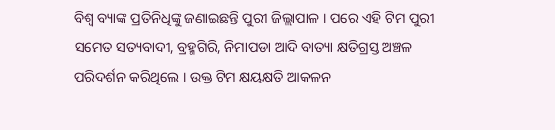ବିଶ୍ୱ ବ୍ୟାଙ୍କ ପ୍ରତିନିଧିଙ୍କୁ ଜଣାଇଛନ୍ତି ପୁରୀ ଜିଲ୍ଲାପାଳ । ପରେ ଏହି ଟିମ ପୁରୀ ସମେତ ସତ୍ୟବାଦୀ, ବ୍ରହ୍ମଗିରି, ନିମାପଡା ଆଦି ବାତ୍ୟା କ୍ଷତିଗ୍ରସ୍ତ ଅଞ୍ଚଳ ପରିଦର୍ଶନ କରିଥିଲେ । ଉକ୍ତ ଟିମ କ୍ଷୟକ୍ଷତି ଆକଳନ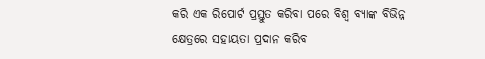କରି ଏକ ରିପୋର୍ଟ ପ୍ରସ୍ତୁତ କରିବା ପରେ ବିଶ୍ୱ ବ୍ୟାଙ୍କ ବିଭିନ୍ନ କ୍ଷେତ୍ରରେ ସହାୟତା ପ୍ରଦାନ କରିବ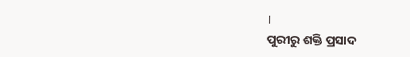।
ପୁରୀରୁ ଶକ୍ତି ପ୍ରସାଦ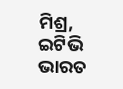ମିଶ୍ର, ଇଟିଭି ଭାରତ